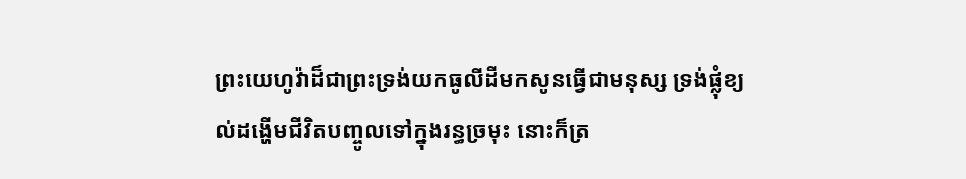ព្រះយេហូវ៉ាដ៏ជាព្រះទ្រង់យកធូលីដីមកសូនធ្វើជាមនុស្ស ទ្រង់ផ្លុំខ្យល់ដង្ហើមជីវិតបញ្ចូលទៅក្នុងរន្ធច្រមុះ នោះក៏ត្រ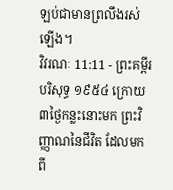ឡប់ជាមានព្រលឹងរស់ឡើង។
វិវរណៈ 11:11 - ព្រះគម្ពីរបរិសុទ្ធ ១៩៥៤ ក្រោយ៣ថ្ងៃកន្លះនោះមក ព្រះវិញ្ញាណនៃជីវិត ដែលមកពី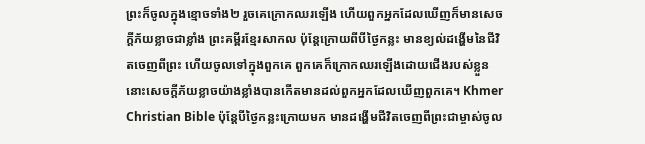ព្រះក៏ចូលក្នុងខ្មោចទាំង២ រួចគេក្រោកឈរឡើង ហើយពួកអ្នកដែលឃើញក៏មានសេចក្ដីភ័យខ្លាចជាខ្លាំង ព្រះគម្ពីរខ្មែរសាកល ប៉ុន្តែក្រោយពីបីថ្ងៃកន្លះ មានខ្យល់ដង្ហើមនៃជីវិតចេញពីព្រះ ហើយចូលទៅក្នុងពួកគេ ពួកគេក៏ក្រោកឈរឡើងដោយជើងរបស់ខ្លួន នោះសេចក្ដីភ័យខ្លាចយ៉ាងខ្លាំងបានកើតមានដល់ពួកអ្នកដែលឃើញពួកគេ។ Khmer Christian Bible ប៉ុន្ដែបីថ្ងៃកន្លះក្រោយមក មានដង្ហើមជីវិតចេញពីព្រះជាម្ចាស់ចូល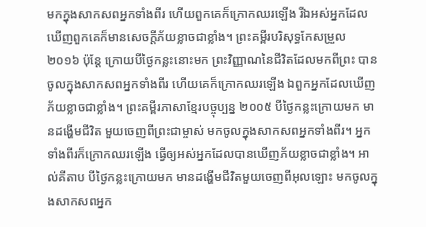មកក្នុងសាកសពអ្នកទាំងពីរ ហើយពួកគេក៏ក្រោកឈរឡើង រីឯអស់អ្នកដែលឃើញពួកគេក៏មានសេចក្ដីភ័យខ្លាចជាខ្លាំង។ ព្រះគម្ពីរបរិសុទ្ធកែសម្រួល ២០១៦ ប៉ុន្តែ ក្រោយបីថ្ងៃកន្លះនោះមក ព្រះវិញ្ញាណនៃជីវិតដែលមកពីព្រះ បានចូលក្នុងសាកសពអ្នកទាំងពីរ ហើយគេក៏ក្រោកឈរឡើង ឯពួកអ្នកដែលឃើញភ័យខ្លាចជាខ្លាំង។ ព្រះគម្ពីរភាសាខ្មែរបច្ចុប្បន្ន ២០០៥ បីថ្ងៃកន្លះក្រោយមក មានដង្ហើមជីវិត មួយចេញពីព្រះជាម្ចាស់ មកចូលក្នុងសាកសពអ្នកទាំងពីរ។ អ្នកទាំងពីរក៏ក្រោកឈរឡើង ធ្វើឲ្យអស់អ្នកដែលបានឃើញភ័យខ្លាចជាខ្លាំង។ អាល់គីតាប បីថ្ងៃកន្លះក្រោយមក មានដង្ហើមជីវិតមួយចេញពីអុលឡោះ មកចូលក្នុងសាកសពអ្នក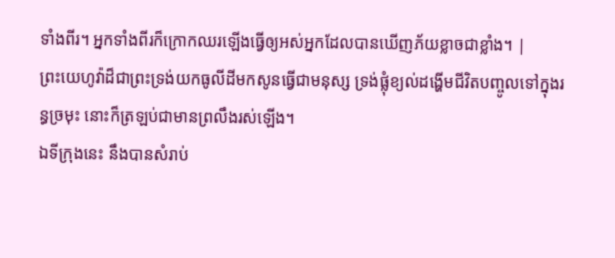ទាំងពីរ។ អ្នកទាំងពីរក៏ក្រោកឈរឡើងធ្វើឲ្យអស់អ្នកដែលបានឃើញភ័យខ្លាចជាខ្លាំង។ |
ព្រះយេហូវ៉ាដ៏ជាព្រះទ្រង់យកធូលីដីមកសូនធ្វើជាមនុស្ស ទ្រង់ផ្លុំខ្យល់ដង្ហើមជីវិតបញ្ចូលទៅក្នុងរន្ធច្រមុះ នោះក៏ត្រឡប់ជាមានព្រលឹងរស់ឡើង។
ឯទីក្រុងនេះ នឹងបានសំរាប់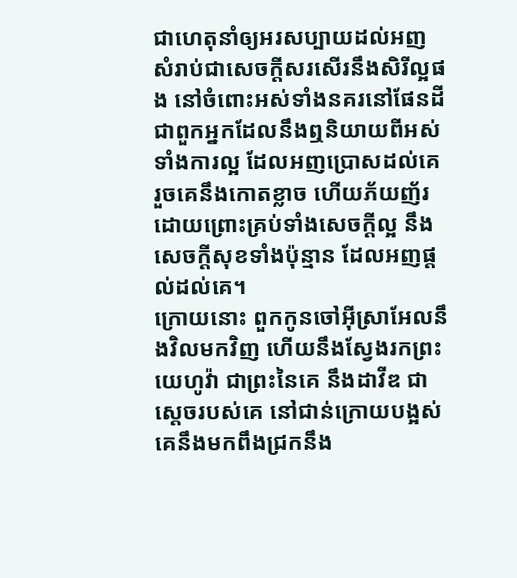ជាហេតុនាំឲ្យអរសប្បាយដល់អញ សំរាប់ជាសេចក្ដីសរសើរនឹងសិរីល្អផង នៅចំពោះអស់ទាំងនគរនៅផែនដី ជាពួកអ្នកដែលនឹងឮនិយាយពីអស់ទាំងការល្អ ដែលអញប្រោសដល់គេ រួចគេនឹងកោតខ្លាច ហើយភ័យញ័រ ដោយព្រោះគ្រប់ទាំងសេចក្ដីល្អ នឹងសេចក្ដីសុខទាំងប៉ុន្មាន ដែលអញផ្តល់ដល់គេ។
ក្រោយនោះ ពួកកូនចៅអ៊ីស្រាអែលនឹងវិលមកវិញ ហើយនឹងស្វែងរកព្រះយេហូវ៉ា ជាព្រះនៃគេ នឹងដាវីឌ ជាស្តេចរបស់គេ នៅជាន់ក្រោយបង្អស់ គេនឹងមកពឹងជ្រកនឹង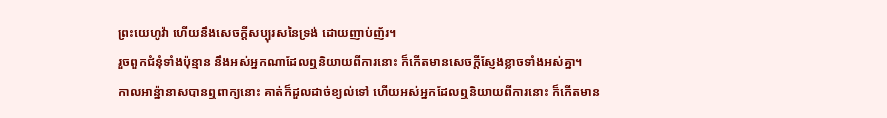ព្រះយេហូវ៉ា ហើយនឹងសេចក្ដីសប្បុរសនៃទ្រង់ ដោយញាប់ញ័រ។
រួចពួកជំនុំទាំងប៉ុន្មាន នឹងអស់អ្នកណាដែលឮនិយាយពីការនោះ ក៏កើតមានសេចក្ដីស្ញែងខ្លាចទាំងអស់គ្នា។
កាលអាន៉្នានាសបានឮពាក្យនោះ គាត់ក៏ដួលដាច់ខ្យល់ទៅ ហើយអស់អ្នកដែលឮនិយាយពីការនោះ ក៏កើតមាន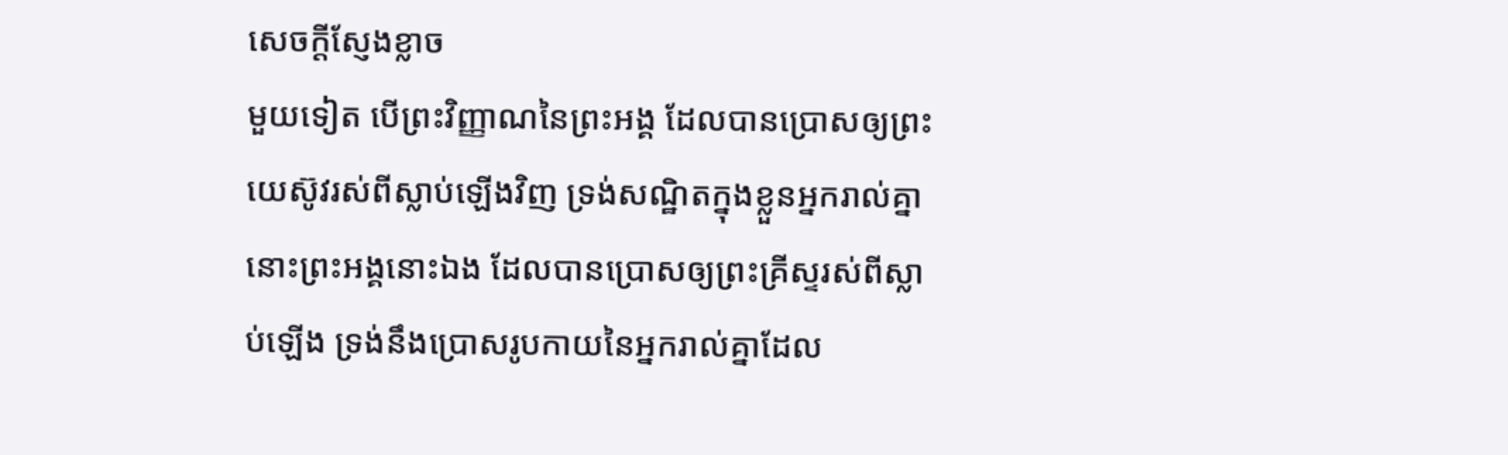សេចក្ដីស្ញែងខ្លាច
មួយទៀត បើព្រះវិញ្ញាណនៃព្រះអង្គ ដែលបានប្រោសឲ្យព្រះយេស៊ូវរស់ពីស្លាប់ឡើងវិញ ទ្រង់សណ្ឋិតក្នុងខ្លួនអ្នករាល់គ្នា នោះព្រះអង្គនោះឯង ដែលបានប្រោសឲ្យព្រះគ្រីស្ទរស់ពីស្លាប់ឡើង ទ្រង់នឹងប្រោសរូបកាយនៃអ្នករាល់គ្នាដែល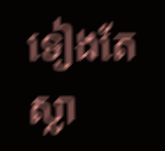ទៀងតែស្លា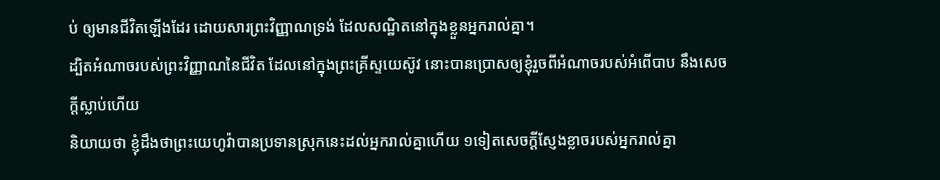ប់ ឲ្យមានជីវិតឡើងដែរ ដោយសារព្រះវិញ្ញាណទ្រង់ ដែលសណ្ឋិតនៅក្នុងខ្លួនអ្នករាល់គ្នា។
ដ្បិតអំណាចរបស់ព្រះវិញ្ញាណនៃជីវិត ដែលនៅក្នុងព្រះគ្រីស្ទយេស៊ូវ នោះបានប្រោសឲ្យខ្ញុំរួចពីអំណាចរបស់អំពើបាប នឹងសេចក្ដីស្លាប់ហើយ
និយាយថា ខ្ញុំដឹងថាព្រះយេហូវ៉ាបានប្រទានស្រុកនេះដល់អ្នករាល់គ្នាហើយ ១ទៀតសេចក្ដីស្ញែងខ្លាចរបស់អ្នករាល់គ្នា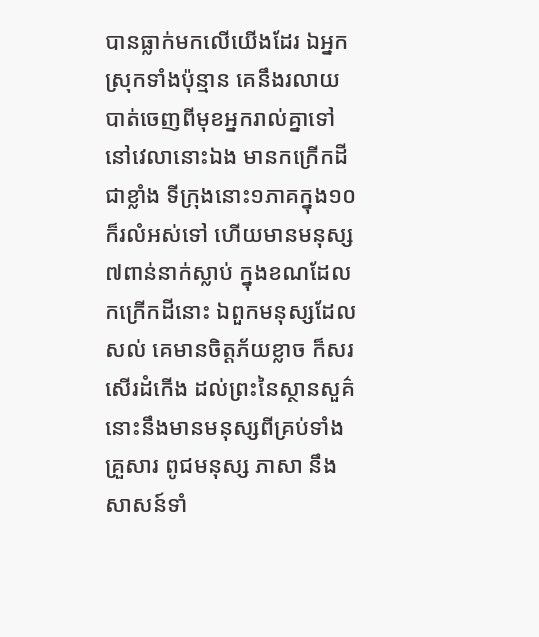បានធ្លាក់មកលើយើងដែរ ឯអ្នកស្រុកទាំងប៉ុន្មាន គេនឹងរលាយបាត់ចេញពីមុខអ្នករាល់គ្នាទៅ
នៅវេលានោះឯង មានកក្រើកដីជាខ្លាំង ទីក្រុងនោះ១ភាគក្នុង១០ក៏រលំអស់ទៅ ហើយមានមនុស្ស៧ពាន់នាក់ស្លាប់ ក្នុងខណដែលកក្រើកដីនោះ ឯពួកមនុស្សដែលសល់ គេមានចិត្តភ័យខ្លាច ក៏សរសើរដំកើង ដល់ព្រះនៃស្ថានសួគ៌
នោះនឹងមានមនុស្សពីគ្រប់ទាំងគ្រួសារ ពូជមនុស្ស ភាសា នឹងសាសន៍ទាំ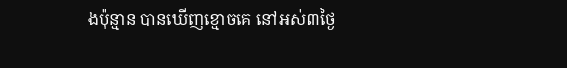ងប៉ុន្មាន បានឃើញខ្មោចគេ នៅអស់៣ថ្ងៃ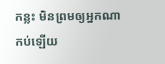កន្លះ មិនព្រមឲ្យអ្នកណាកប់ឡើយ